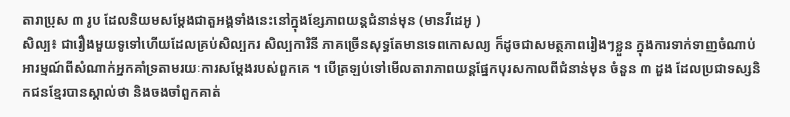តារាប្រុស ៣ រូប ដែលនិយមសម្ដែងជាតួអង្គទាំងនេះនៅក្នុងខ្សែភាពយន្តជំនាន់មុន (មានវីដេអូ )
សិល្ប៖ ជារឿងមួយទូទៅហើយដែលគ្រប់សិល្បករ សិល្បការិនី ភាគច្រើនសុទ្ធតែមានទេពកោសល្យ ក៏ដូចជាសមត្ថភាពរៀងៗខ្លួន ក្នុងការទាក់ទាញចំណាប់អារម្មណ៍ពីសំណាក់អ្នកគាំទ្រតាមរយៈការសម្ដែងរបស់ពួកគេ ។ បើត្រឡប់ទៅមើលតារាភាពយន្តផ្នែកបុរសកាលពីជំនាន់មុន ចំនួន ៣ ដួង ដែលប្រជាទស្សនិកជនខ្មែរបានស្គាល់ថា និងចងចាំពួកគាត់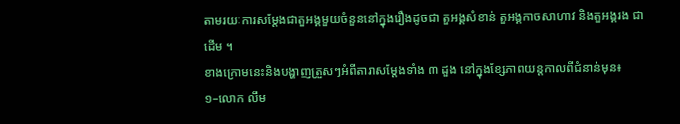តាមរយៈការសម្ដែងជាតួអង្គមួយចំនួននៅក្នុងរឿងដូចជា តួអង្គសំខាន់ តួអង្គកាចសាហាវ និងតួអង្គរង ជាដើម ។
ខាងក្រោមនេះនិងបង្ហាញត្រួសៗអំពីតារាសម្ដែងទាំង ៣ ដួង នៅក្នុងខ្សែភាពយន្តកាលពីជំនាន់មុន៖
១–លោក លឹម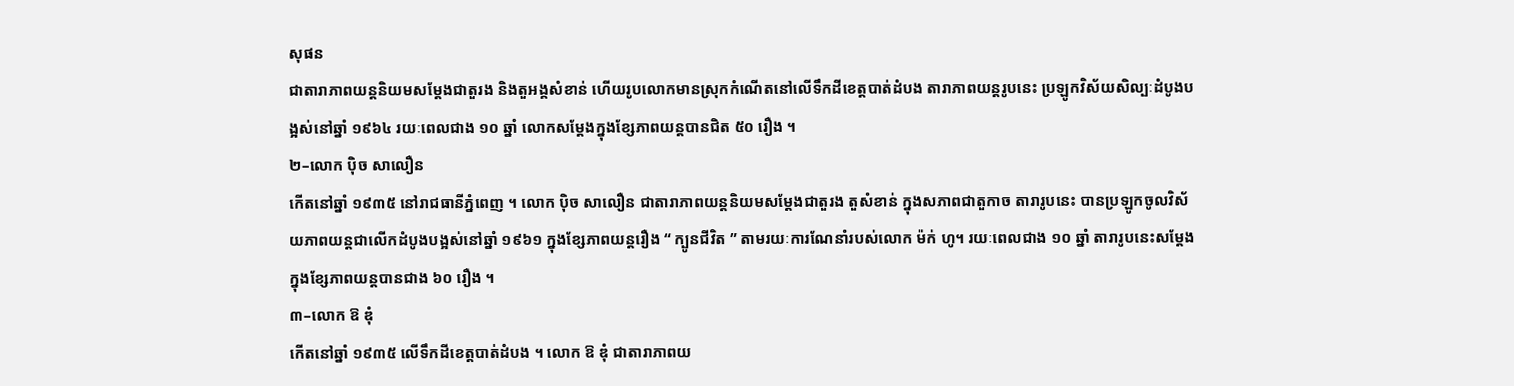សុផន
ជាតារាភាពយន្តនិយមសម្ដែងជាតួរង និងតួអង្គសំខាន់ ហើយរូបលោកមានស្រុកកំណើតនៅលើទឹកដីខេត្តបាត់ដំបង តារាភាពយន្តរូបនេះ ប្រឡូកវិស័យសិល្បៈដំបូងបង្អស់នៅឆ្នាំ ១៩៦៤ រយៈពេលជាង ១០ ឆ្នាំ លោកសម្ដែងក្នុងខ្សែភាពយន្តបានជិត ៥០ រឿង ។
២–លោក ប៉ិច សាលឿន
កើតនៅឆ្នាំ ១៩៣៥ នៅរាជធានីភ្នំពេញ ។ លោក ប៉ិច សាលឿន ជាតារាភាពយន្តនិយមសម្ដែងជាតួរង តួសំខាន់ ក្នុងសភាពជាតួកាច តារារូបនេះ បានប្រឡូកចូលវិស័យភាពយន្តជាលើកដំបូងបង្អស់នៅឆ្នាំ ១៩៦១ ក្នុងខ្សែភាពយន្តរឿង “ ក្បូនជីវិត ” តាមរយៈការណែនាំរបស់លោក ម៉ក់ ហូ។ រយៈពេលជាង ១០ ឆ្នាំ តារារូបនេះសម្ដែងក្នុងខ្សែភាពយន្តបានជាង ៦០ រឿង ។
៣–លោក ឱ ឌុំ
កើតនៅឆ្នាំ ១៩៣៥ លើទឹកដីខេត្តបាត់ដំបង ។ លោក ឱ ឌុំ ជាតារាភាពយ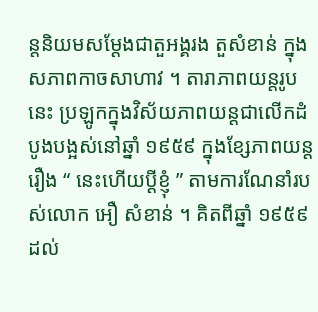ន្តនិយមសម្ដែងជាតួអង្គរង តួសំខាន់ ក្នុងសភាពកាចសាហាវ ។ តារាភាពយន្តរូបនេះ ប្រឡូកក្នុងវិស័យភាពយន្តជាលើកដំបូងបង្អស់នៅឆ្នាំ ១៩៥៩ ក្នុងខ្សែភាពយន្តរឿង “ នេះហើយប្ដីខ្ញុំ ” តាមការណែនាំរបស់លោក អឿ សំខាន់ ។ គិតពីឆ្នាំ ១៩៥៩ ដល់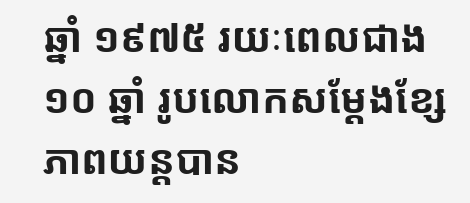ឆ្នាំ ១៩៧៥ រយៈពេលជាង ១០ ឆ្នាំ រូបលោកសម្ដែងខ្សែភាពយន្តបាន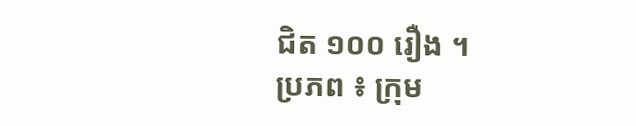ជិត ១០០ រឿង ។
ប្រភព ៖ ក្រុម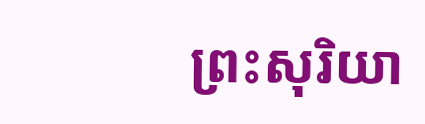ព្រះសុរិយា